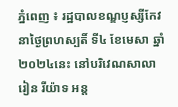ភ្នំពេញ ៖ រដ្ឋបាលខណ្ឌប្ញស្សីកែវនាថ្ងៃព្រហស្បតិ៍ ទី៤ ខែមេសា ឆ្នាំ២០២៤នេះ នៅបរិវេណសាលារៀន រីយ៉ាទ អន្ត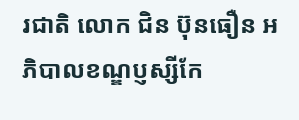រជាតិ លោក ជិន ប៊ុនធឿន អភិបាលខណ្ឌប្ញស្សីកែ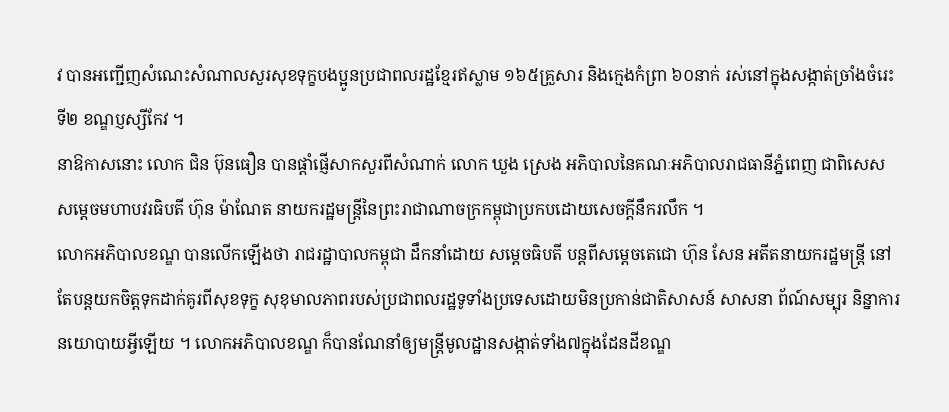វ បានអញ្ជើញសំណេះសំណាលសួរសុខទុក្ខបងប្អូនប្រជាពលរដ្ឋខ្មែរឥស្លាម ១៦៥គ្រួសារ និងក្មេងកំព្រា ៦០នាក់ រស់នៅក្នុងសង្កាត់ច្រាំងចំរេះទី២ ខណ្ឌប្ញស្សីកែវ ។
នាឱកាសនោះ លោក ជិន ប៊ុនធឿន បានផ្តាំផ្ញើសាកសួរពីសំណាក់ លោក ឃួង ស្រេង អភិបាលនៃគណៈអភិបាលរាជធានីភ្នំពេញ ជាពិសេស សម្តេចមហាបវរធិបតី ហ៊ុន ម៉ាណែត នាយករដ្ឋមន្ត្រីនៃព្រះរាជាណាចក្រកម្ពុជាប្រកបដោយសេចក្តីនឹករលឹក ។
លោកអភិបាលខណ្ឌ បានលើកឡើងថា រាជរដ្ឋាបាលកម្ពុជា ដឹកនាំដោយ សម្តេចធិបតី បន្តពីសម្តេចតេជោ ហ៊ុន សែន អតីតនាយករដ្ឋមន្ត្រី នៅតែបន្តយកចិត្តទុកដាក់គូរពីសុខទុក្ខ សុខុមាលភាពរបស់ប្រជាពលរដ្ឋទូទាំងប្រទេសដោយមិនប្រកាន់ជាតិសាសន៍ សាសនា ព័ណ៍សម្បុរ និន្នាការនយោបាយអ្វីឡើយ ។ លោកអភិបាលខណ្ឌ ក៏បានណែនាំឲ្យមន្ត្រីមូលដ្ឋានសង្កាត់ទាំង៧ក្នុងដែនដីខណ្ឌ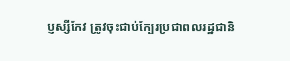ប្ញស្សីកែវ ត្រូវចុះជាប់ក្បែរប្រជាពលរដ្ឋជានិ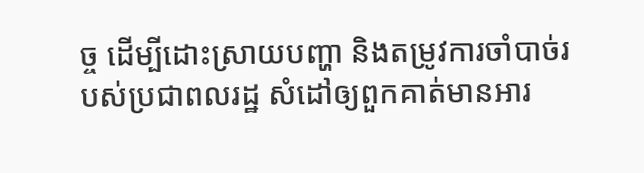ច្ច ដើម្បីដោះស្រាយបញ្ហា និងតម្រូវការចាំបាច់របស់ប្រជាពលរដ្ឋ សំដៅឲ្យពួកគាត់មានអារ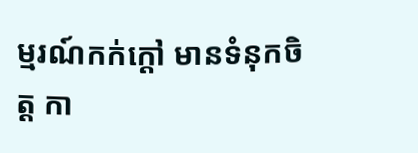ម្មរណ៍កក់ក្តៅ មានទំនុកចិត្ត កា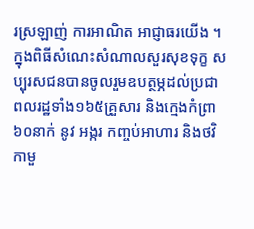រស្រឡាញ់ ការអាណិត អាជ្ញាធរយើង ។
ក្នុងពិធីសំណេះសំណាលសួរសុខទុក្ខ សប្បុរសជនបានចូលរួមឧបត្ថម្ភដល់ប្រជាពលរដ្ឋទាំង១៦៥គ្រួសារ និងក្មេងកំព្រា៦០នាក់ នូវ អង្ករ កញ្ចប់អាហារ និងថវិកាមួ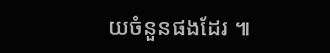យចំនួនផងដែរ ៕